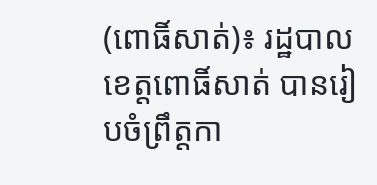(ពោធិ៍សាត់)៖ រដ្ឋបាលខេត្តពោធិ៍សាត់ បានរៀបចំព្រឹត្តកា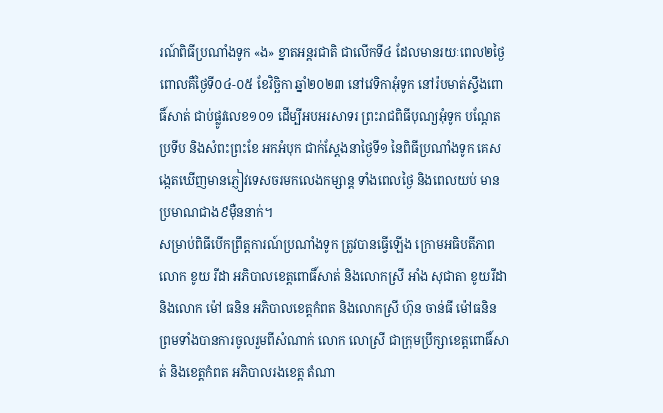រណ៍ពិធីប្រណាំងទូក «ង» ខ្នាតអន្តរជាតិ ជាលើកទី៤ ដែលមានរយៈពេល២ថ្ងៃ ពោលគឺថ្ងៃទី០៤-០៥ ខែវិច្ឆិកា ឆ្នាំ២០២៣ នៅវេទិកាអុំទូក នៅរ៉បមាត់ស្ទឹងពោធិ៍សាត់ ជាប់ផ្លូវលេខ១០១ ដើម្បីអបអរសាទរ ព្រះរាជពិធីបុណ្យអុំទូក បណ្តែតប្រទីប និងសំពះព្រះខែ អកអំបុក ជាក់ស្តែងនាថ្ងៃទី១ នៃពិធីប្រណាំងទូក គេសង្កេតឃើញមានភ្ញៀវទេសចរមកលេងកម្សាន្ត ទាំងពេលថ្ងៃ និងពេលយប់ មានប្រមាណជាង៩ម៉ឺននាក់។
សម្រាប់ពិធីបើកព្រឹត្តការណ៍ប្រណាំងទូក ត្រូវបានធ្វើឡើង ក្រោមអធិបតីភាព លោក ខូយ រីដា អភិបាលខេត្តពោធិ៍សាត់ និងលោកស្រី អាំង សុជាតា ខូយរីដា និងលោក ម៉ៅ ធនិន អភិបាលខេត្តកំពត និងលោកស្រី ហ៊ុន ចាន់ធី ម៉ៅធនិន ព្រមទាំងបានការចូលរួមពីសំណាក់ លោក លោស្រី ជាក្រុមប្រឹក្សាខេត្តពោធិ៍សាត់ និងខេត្តកំពត អភិបាលរងខេត្ត តំណា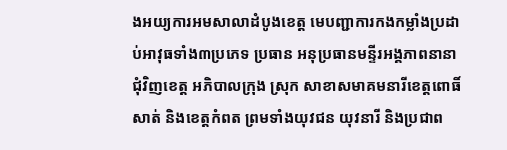ងអយ្យការអមសាលាដំបូងខេត្ត មេបញ្ជាការកងកម្លាំងប្រដាប់អាវុធទាំង៣ប្រភេទ ប្រធាន អនុប្រធានមន្ទីរអង្គភាពនានាជុំវិញខេត្ត អភិបាលក្រុង ស្រុក សាខាសមាគមនារីខេត្តពោធិ៍សាត់ និងខេត្តកំពត ព្រមទាំងយុវជន យុវនារី និងប្រជាព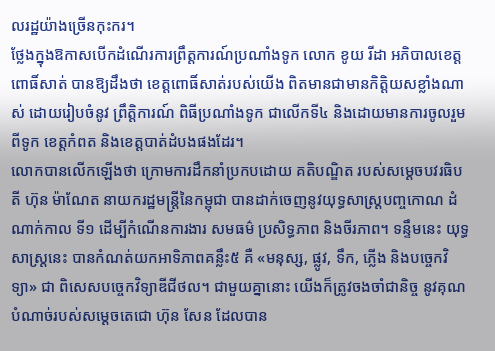លរដ្ឋយ៉ាងច្រើនកុះករ។
ថ្លែងក្នុងឱកាសបើកដំណើរការព្រឹត្តការណ៍ប្រណាំងទូក លោក ខូយ រីដា អភិបាលខេត្តពោធិ៍សាត់ បានឱ្យដឹងថា ខេត្តពោធិ៍សាត់របស់យើង ពិតមានជាមានកិត្តិយសខ្លាំងណាស់ ដោយរៀបចំនូវ ព្រឹត្តិការណ៍ ពិធីប្រណាំងទូក ជាលើកទី៤ និងដោយមានការចូលរួមពីទូក ខេត្តកំពត និងខេត្តបាត់ដំបងផងដែរ។
លោកបានលើកឡើងថា ក្រោមការដឹកនាំប្រកបដោយ គតិបណ្ឌិត របស់សម្ដេចបវរធិបតី ហ៊ុន ម៉ាណែត នាយករដ្ឋមន្ត្រីនៃកម្ពុជា បានដាក់ចេញនូវយុទ្ធសាស្ត្របញ្ចកោណ ដំណាក់កាល ទី១ ដើម្បីកំណើនការងារ សមធម៌ ប្រសិទ្ធភាព និងចីរភាព។ ទន្ទឹមនេះ យុទ្ធសាស្ត្រនេះ បានកំណត់យកអាទិភាពគន្លឹះ៥ គឺ «មនុស្ស, ផ្លូវ, ទឹក, ភ្លើង និងបច្ចេកវិទ្យា» ជា ពិសេសបច្ចេកវិទ្យាឌីជីថល។ ជាមួយគ្នានោះ យើងក៏ត្រូវចងចាំជានិច្ច នូវគុណបំណាច់របស់សម្តេចតេជោ ហ៊ុន សែន ដែលបាន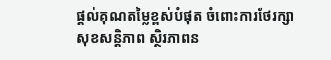ផ្តល់គុណតម្លៃខ្ពស់បំផុត ចំពោះការថែរក្សា សុខសន្តិភាព ស្ថិរភាពន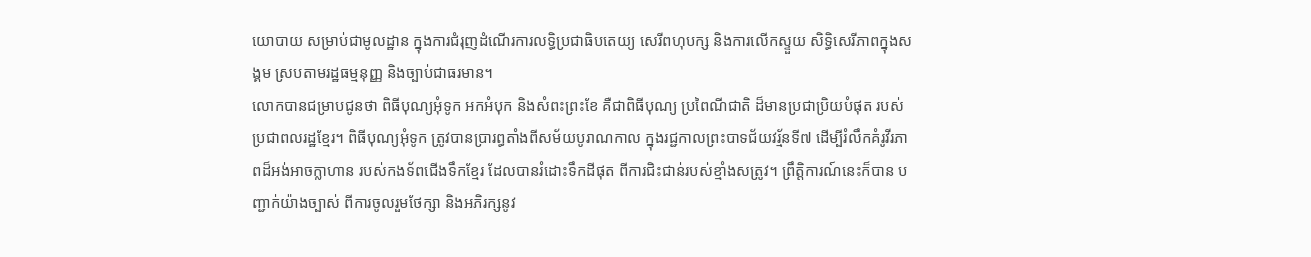យោបាយ សម្រាប់ជាមូលដ្ឋាន ក្នុងការជំរុញដំណើរការលទ្ធិប្រជាធិបតេយ្យ សេរីពហុបក្ស និងការលើកស្ទួយ សិទ្ធិសេរីភាពក្នុងសង្គម ស្របតាមរដ្ឋធម្មនុញ្ញ និងច្បាប់ជាធរមាន។
លោកបានជម្រាបជូនថា ពិធីបុណ្យអុំទូក អកអំបុក និងសំពះព្រះខែ គឺជាពិធីបុណ្យ ប្រពៃណីជាតិ ដ៏មានប្រជាប្រិយបំផុត របស់ប្រជាពលរដ្ឋខ្មែរ។ ពិធីបុណ្យអុំទូក ត្រូវបានប្រារព្ធតាំងពីសម័យបូរាណកាល ក្នុងរជ្ជកាលព្រះបាទជ័យវរ្ម័នទី៧ ដើម្បីរំលឹកគំរូវីរភាពដ៏អង់អាចក្លាហាន របស់កងទ័ពជើងទឹកខ្មែរ ដែលបានរំដោះទឹកដីផុត ពីការជិះជាន់របស់ខ្មាំងសត្រូវ។ ព្រឹត្តិការណ៍នេះក៏បាន បញ្ជាក់យ៉ាងច្បាស់ ពីការចូលរួមថែក្សា និងអភិរក្សនូវ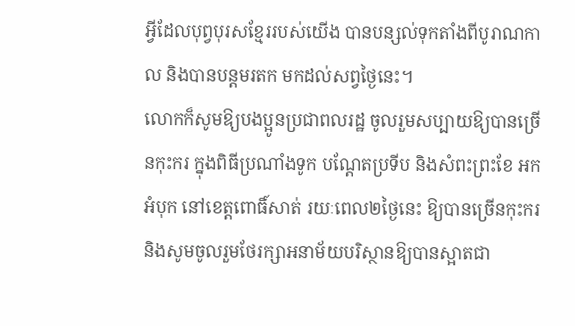អ្វីដែលបុព្វបុរសខ្មែររបស់យើង បានបន្សល់ទុកតាំងពីបូរាណកាល និងបានបន្តមរតក មកដល់សព្វថ្ងៃនេះ។
លោកក៏សូមឱ្យបងប្អូនប្រជាពលរដ្ឋ ចូលរួមសប្បាយឱ្យបានច្រើនកុះករ ក្នុងពិធីប្រណាំងទូក បណ្តែតប្រទីប និងសំពះព្រះខែ អកអំបុក នៅខេត្តពោធិ៍សាត់ រយៈពេល២ថ្ងៃនេះ ឱ្យបានច្រើនកុះករ និងសូមចូលរួមថែរក្សាអនាម័យបរិស្ថានឱ្យបានស្អាតជា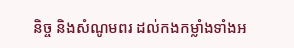និច្ច និងសំណូមពរ ដល់កងកម្លាំងទាំងអ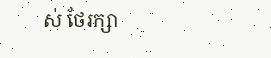ស់ ថែរក្សា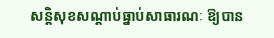សន្តិសុខសណ្តាប់ធ្នាប់សាធារណៈ ឱ្យបាន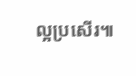ល្អប្រសើរ៕